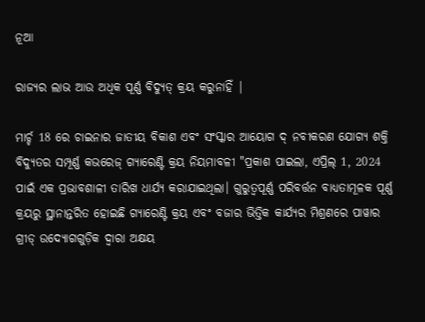ନୂଆ

ରାଜ୍ୟର ଲାଭ ଆଉ ଅଧିକ ପୂର୍ଣ୍ଣ ବିଦ୍ୟୁତ୍ କ୍ରୟ କରୁନାହିଁ |

ମାର୍ଚ୍ଚ 18 ରେ ଚାଇନାର ଜାତୀୟ ବିକାଶ ଏବଂ ସଂସ୍କାର ଆୟୋଗ ଦ୍ ନବୀକରଣ ଯୋଗ୍ୟ ଶକ୍ତି ବିଦ୍ୟୁତର ସମ୍ପୂର୍ଣ୍ଣ କଭରେଜ୍ ଗ୍ୟାରେଣ୍ଟି କ୍ରୟ ନିୟମାବଳୀ "ପ୍ରକାଶ ପାଇଲା, ଏପ୍ରିଲ୍ 1, 2024 ପାଇଁ ଏକ ପ୍ରଭାବଶାଳୀ ତାରିଖ ଧାର୍ଯ୍ୟ କରାଯାଇଥିଲା। ଗୁରୁତ୍ୱପୂର୍ଣ୍ଣ ପରିବର୍ତ୍ତନ ବାଧ୍ୟତାମୂଳକ ପୂର୍ଣ୍ଣ କ୍ରୟରୁ ସ୍ଥାନାନ୍ତରିତ ହୋଇଛି ଗ୍ୟାରେଣ୍ଟି କ୍ରୟ ଏବଂ ବଜାର ଭିତ୍ତିକ କାର୍ଯ୍ୟର ମିଶ୍ରଣରେ ପାୱାର ଗ୍ରୀଡ୍ ଉଦ୍ୟୋଗଗୁଡ଼ିକ ଦ୍ୱାରା ଅକ୍ଷୟ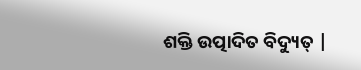ଶକ୍ତି ଉତ୍ପାଦିତ ବିଦ୍ୟୁତ୍ |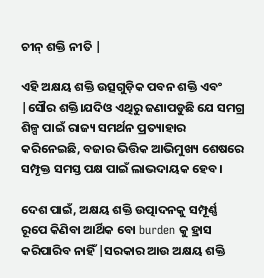ଚୀନ୍ ଶକ୍ତି ନୀତି |

ଏହି ଅକ୍ଷୟ ଶକ୍ତି ଉତ୍ସଗୁଡ଼ିକ ପବନ ଶକ୍ତି ଏବଂ |ସୌର ଶକ୍ତି।ଯଦିଓ ଏଥିରୁ ଜଣାପଡୁଛି ଯେ ସମଗ୍ର ଶିଳ୍ପ ପାଇଁ ରାଜ୍ୟ ସମର୍ଥନ ପ୍ରତ୍ୟାହାର କରିନେଇଛି, ବଜାର ଭିତ୍ତିକ ଆଭିମୁଖ୍ୟ ଶେଷରେ ସମ୍ପୃକ୍ତ ସମସ୍ତ ପକ୍ଷ ପାଇଁ ଲାଭଦାୟକ ହେବ।

ଦେଶ ପାଇଁ, ଅକ୍ଷୟ ଶକ୍ତି ଉତ୍ପାଦନକୁ ସମ୍ପୂର୍ଣ୍ଣ ରୂପେ କିଣିବା ଆର୍ଥିକ ବୋ burden କୁ ହ୍ରାସ କରିପାରିବ ନାହିଁ |ସରକାର ଆଉ ଅକ୍ଷୟ ଶକ୍ତି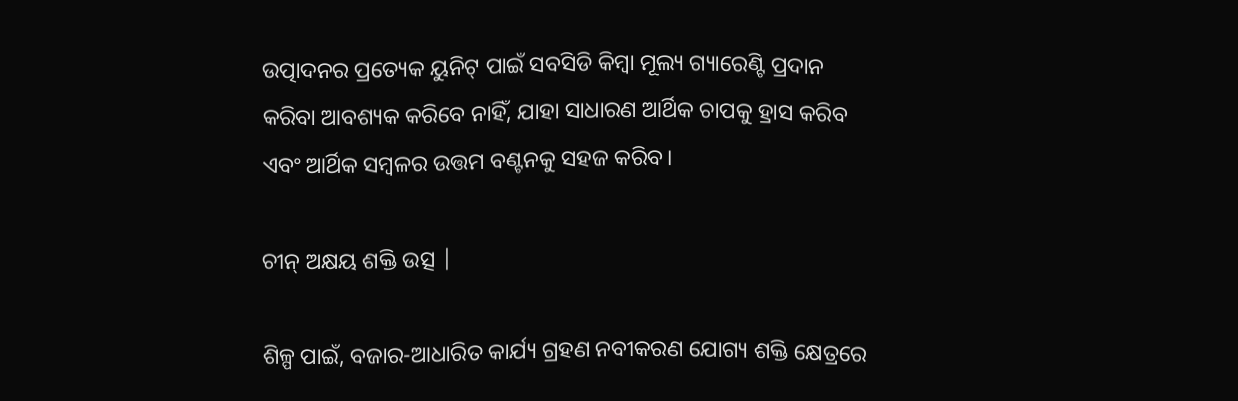ଉତ୍ପାଦନର ପ୍ରତ୍ୟେକ ୟୁନିଟ୍ ପାଇଁ ସବସିଡି କିମ୍ବା ମୂଲ୍ୟ ଗ୍ୟାରେଣ୍ଟି ପ୍ରଦାନ କରିବା ଆବଶ୍ୟକ କରିବେ ନାହିଁ, ଯାହା ସାଧାରଣ ଆର୍ଥିକ ଚାପକୁ ହ୍ରାସ କରିବ ଏବଂ ଆର୍ଥିକ ସମ୍ବଳର ଉତ୍ତମ ବଣ୍ଟନକୁ ସହଜ କରିବ।

ଚୀନ୍ ଅକ୍ଷୟ ଶକ୍ତି ଉତ୍ସ |

ଶିଳ୍ପ ପାଇଁ, ବଜାର-ଆଧାରିତ କାର୍ଯ୍ୟ ଗ୍ରହଣ ନବୀକରଣ ଯୋଗ୍ୟ ଶକ୍ତି କ୍ଷେତ୍ରରେ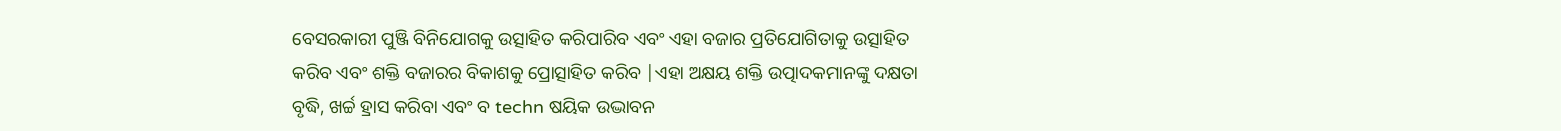ବେସରକାରୀ ପୁଞ୍ଜି ବିନିଯୋଗକୁ ଉତ୍ସାହିତ କରିପାରିବ ଏବଂ ଏହା ବଜାର ପ୍ରତିଯୋଗିତାକୁ ଉତ୍ସାହିତ କରିବ ଏବଂ ଶକ୍ତି ବଜାରର ବିକାଶକୁ ପ୍ରୋତ୍ସାହିତ କରିବ |ଏହା ଅକ୍ଷୟ ଶକ୍ତି ଉତ୍ପାଦକମାନଙ୍କୁ ଦକ୍ଷତା ବୃଦ୍ଧି, ଖର୍ଚ୍ଚ ହ୍ରାସ କରିବା ଏବଂ ବ techn ଷୟିକ ଉଦ୍ଭାବନ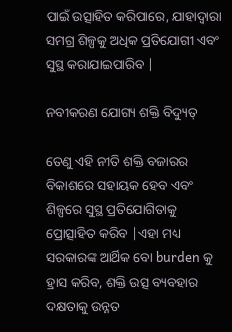ପାଇଁ ଉତ୍ସାହିତ କରିପାରେ, ଯାହାଦ୍ୱାରା ସମଗ୍ର ଶିଳ୍ପକୁ ଅଧିକ ପ୍ରତିଯୋଗୀ ଏବଂ ସୁସ୍ଥ କରାଯାଇପାରିବ |

ନବୀକରଣ ଯୋଗ୍ୟ ଶକ୍ତି ବିଦ୍ୟୁତ୍

ତେଣୁ ଏହି ନୀତି ଶକ୍ତି ବଜାରର ବିକାଶରେ ସହାୟକ ହେବ ଏବଂ ଶିଳ୍ପରେ ସୁସ୍ଥ ପ୍ରତିଯୋଗିତାକୁ ପ୍ରୋତ୍ସାହିତ କରିବ |ଏହା ମଧ୍ୟ ସରକାରଙ୍କ ଆର୍ଥିକ ବୋ burden କୁ ହ୍ରାସ କରିବ, ଶକ୍ତି ଉତ୍ସ ବ୍ୟବହାର ଦକ୍ଷତାକୁ ଉନ୍ନତ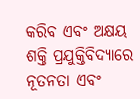କରିବ ଏବଂ ଅକ୍ଷୟ ଶକ୍ତି ପ୍ରଯୁକ୍ତିବିଦ୍ୟାରେ ନୂତନତା ଏବଂ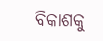ବିକାଶକୁ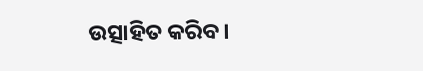ଉତ୍ସାହିତ କରିବ।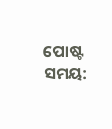ପୋଷ୍ଟ ସମୟ: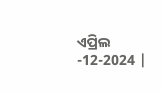ଏପ୍ରିଲ -12-2024 |